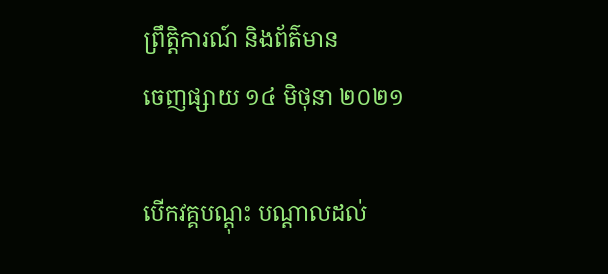ព្រឹត្តិការណ៍ និងព័ត៌មាន
ចេញផ្សាយ ១៤ មិថុនា ២០២១

បើកវគ្គបណ្តុះ បណ្តាលដល់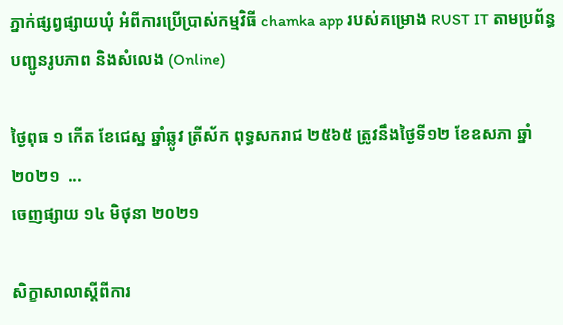ភ្នាក់ផ្សព្វផ្សាយឃុំ អំពីការប្រើប្រាស់កម្មវិធី chamka app របស់គម្រោង RUST IT តាមប្រព័ន្ធបញ្ជូនរូបភាព និងសំលេង (Online)

ថ្ងៃពុធ ១ កើត ខែជេស្ឋ ឆ្នាំឆ្លូវ ត្រីស័ក ពុទ្ធសករាជ ២៥៦៥ ត្រូវនឹងថ្ងៃទី១២ ខែឧសភា ឆ្នាំ២០២១  ...
ចេញផ្សាយ ១៤ មិថុនា ២០២១

សិក្ខាសាលាស្តីពីការ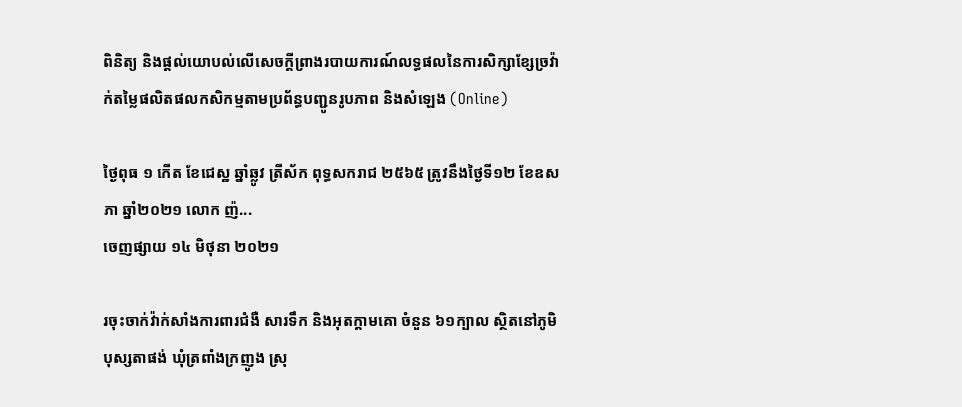ពិនិត្យ និងផ្តល់យោបល់លើសេចក្តីព្រាងរបាយការណ៍លទ្ធផលនៃការសិក្សាខ្សែច្រវ៉ាក់តម្លៃផលិតផលកសិកម្មតាមប្រព័ន្ធបញ្ជូនរូបភាព និងសំឡេង (Online)

ថ្ងៃពុធ ១ កើត ខែជេស្ឋ ឆ្នាំឆ្លូវ ត្រីស័ក ពុទ្ធសករាជ ២៥៦៥ ត្រូវនឹងថ្ងៃទី១២ ខែឧសភា ឆ្នាំ២០២១ លោក ញ៉...
ចេញផ្សាយ ១៤ មិថុនា ២០២១

រចុះចាក់វ៉ាក់សាំងការពារជំងឺ សារទឹក និងអុតក្ដាមគោ ចំនួន ៦១ក្បាល ស្ថិតនៅភូមិ បុស្សតាផង់ ឃុំត្រពាំងក្រញូង ស្រុ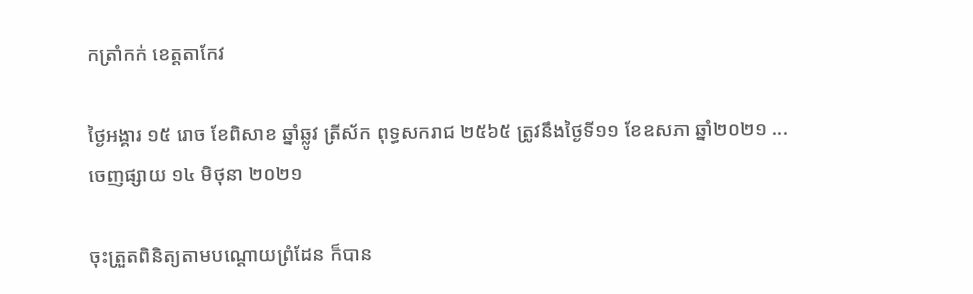កត្រាំកក់ ខេត្ដតាកែវ

ថ្ងៃអង្គារ ១៥ រោច ខែពិសាខ ឆ្នាំឆ្លូវ ត្រីស័ក ពុទ្ធសករាជ ២៥៦៥ ត្រូវនឹងថ្ងៃទី១១ ខែឧសភា ឆ្នាំ២០២១ ...
ចេញផ្សាយ ១៤ មិថុនា ២០២១

ចុះត្រួតពិនិត្យតាមបណ្ដោយព្រំដែន ក៏បាន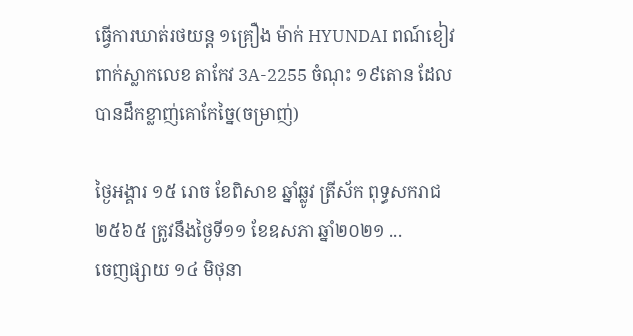ធ្វើការឃាត់រថយន្ដ ១គ្រឿង ម៉ាក់ HYUNDAI ពណ៍ខៀវ ពាក់ស្លាកលេខ តាកែវ 3A-2255 ចំណុះ ១៩តោន ដែលបានដឹកខ្លាញ់គោកែច្នៃ(ចម្រាញ់)

ថ្ងៃអង្គារ ១៥ រោច ខែពិសាខ ឆ្នាំឆ្លូវ ត្រីស័ក ពុទ្ធសករាជ ២៥៦៥ ត្រូវនឹងថ្ងៃទី១១ ខែឧសភា ឆ្នាំ២០២១ ...
ចេញផ្សាយ ១៤ មិថុនា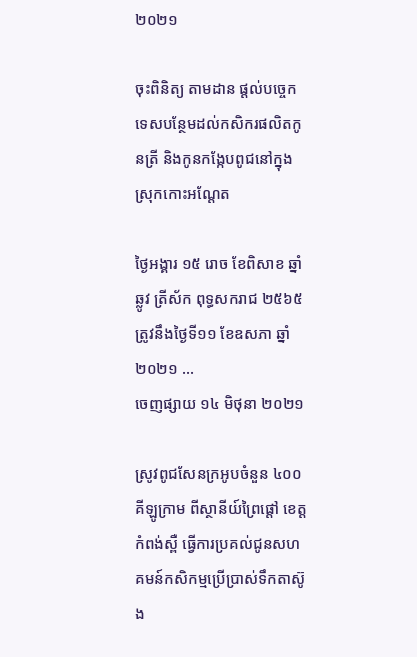២០២១

ចុះពិនិត្យ តាមដាន ផ្តល់បច្ចេកទេសបន្ថែមដល់កសិករផលិតកូនត្រី និងកូនកង្កែបពូជនៅក្នុងស្រុកកោះអណ្តែត

ថ្ងៃអង្គារ ១៥ រោច ខែពិសាខ ឆ្នាំឆ្លូវ ត្រីស័ក ពុទ្ធសករាជ ២៥៦៥ ត្រូវនឹងថ្ងៃទី១១ ខែឧសភា ឆ្នាំ២០២១ ...
ចេញផ្សាយ ១៤ មិថុនា ២០២១

ស្រូវពូជសែនក្រអូបចំនួន ៤០០គីឡូក្រាម ពីស្ថានីយ៍ព្រៃផ្តៅ ខេត្តកំពង់ស្ពឺ ធ្វើការប្រគល់ជូនសហគមន៍កសិកម្មប្រើប្រាស់ទឹកតាស៊ូង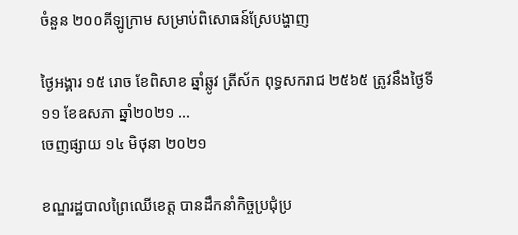ចំនួន ២០០គីឡូក្រាម សម្រាប់ពិសោធន៍ស្រែបង្ហាញ

ថ្ងៃអង្គារ ១៥ រោច ខែពិសាខ ឆ្នាំឆ្លូវ ត្រីស័ក ពុទ្ធសករាជ ២៥៦៥ ត្រូវនឹងថ្ងៃទី១១ ខែឧសភា ឆ្នាំ២០២១ ...
ចេញផ្សាយ ១៤ មិថុនា ២០២១

ខណ្ឌរដ្ឋបាលព្រៃឈើខេត្ត បានដឹកនាំកិច្ចប្រជុំប្រ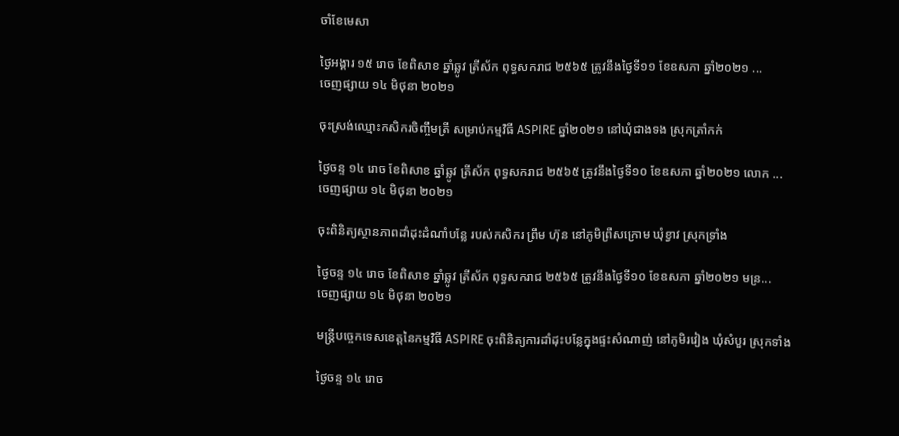ចាំខែមេសា

ថ្ងៃអង្គារ ១៥ រោច ខែពិសាខ ឆ្នាំឆ្លូវ ត្រីស័ក ពុទ្ធសករាជ ២៥៦៥ ត្រូវនឹងថ្ងៃទី១១ ខែឧសភា ឆ្នាំ២០២១ ...
ចេញផ្សាយ ១៤ មិថុនា ២០២១

ចុះស្រង់ឈ្មោះកសិករចិញ្ចឹមត្រី សម្រាប់កម្មវិធី ASPIRE ឆ្នាំ២០២១ នៅឃុំជាងទង ស្រុកត្រាំកក់

ថ្ងៃចន្ទ ១៤ រោច ខែពិសាខ ឆ្នាំឆ្លូវ ត្រីស័ក ពុទ្ធសករាជ ២៥៦៥ ត្រូវនឹងថ្ងៃទី១០ ខែឧសភា ឆ្នាំ២០២១ លោក ...
ចេញផ្សាយ ១៤ មិថុនា ២០២១

ចុះពិនិត្យស្ថានភាពដាំដុះដំណាំបន្លែ របស់កសិករ ព្រឹម ហ៊ុន នៅភូមិព្រឺសក្រោម ឃុំខ្វាវ ស្រុកទ្រាំង

ថ្ងៃចន្ទ ១៤ រោច ខែពិសាខ ឆ្នាំឆ្លូវ ត្រីស័ក ពុទ្ធសករាជ ២៥៦៥ ត្រូវនឹងថ្ងៃទី១០ ខែឧសភា ឆ្នាំ២០២១ មន្រ...
ចេញផ្សាយ ១៤ មិថុនា ២០២១

មន្រ្តីបច្ចេកទេសខេត្តនៃកម្មវិធី ASPIRE ចុះពិនិត្យការដាំដុះបន្លែក្នុងផ្ទះសំណាញ់ នៅភូមិរវៀង ឃុំសំបួរ ស្រុកទាំង

ថ្ងៃចន្ទ ១៤ រោច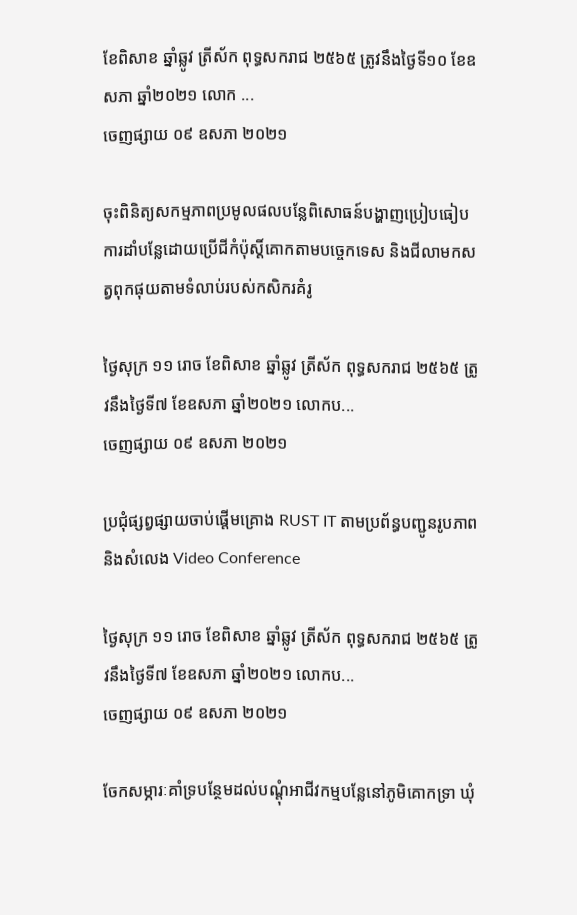ខែពិសាខ ឆ្នាំឆ្លូវ ត្រីស័ក ពុទ្ធសករាជ ២៥៦៥ ត្រូវនឹងថ្ងៃទី១០ ខែឧសភា ឆ្នាំ២០២១ លោក ...
ចេញផ្សាយ ០៩ ឧសភា ២០២១

ចុះពិនិត្យសកម្មភាពប្រមូលផលបន្លែពិសោធន៍បង្ហាញប្រៀបធៀបការដាំបន្លែដោយប្រេីជីកំប៉ុស្តិ៍គោកតាមបច្ចេកទេស និងជីលាមកសត្វពុកផុយតាមទំលាប់របស់កសិករគំរូ

ថ្ងៃសុក្រ ១១ រោច ខែពិសាខ ឆ្នាំឆ្លូវ ត្រីស័ក ពុទ្ធសករាជ ២៥៦៥ ត្រូវនឹងថ្ងៃទី៧ ខែឧសភា ឆ្នាំ២០២១ លោកប...
ចេញផ្សាយ ០៩ ឧសភា ២០២១

ប្រជុំផ្សព្វផ្សាយចាប់ផ្តើមគ្រោង RUST IT តាមប្រព័ន្ធបញ្ជូនរូបភាព និងសំលេង Video Conference

ថ្ងៃសុក្រ ១១ រោច ខែពិសាខ ឆ្នាំឆ្លូវ ត្រីស័ក ពុទ្ធសករាជ ២៥៦៥ ត្រូវនឹងថ្ងៃទី៧ ខែឧសភា ឆ្នាំ២០២១ លោកប...
ចេញផ្សាយ ០៩ ឧសភា ២០២១

ចែកសម្ភារៈគាំទ្របន្ថែមដល់បណ្តុំអាជីវកម្មបន្លែនៅភូមិគោកទ្រា ឃុំ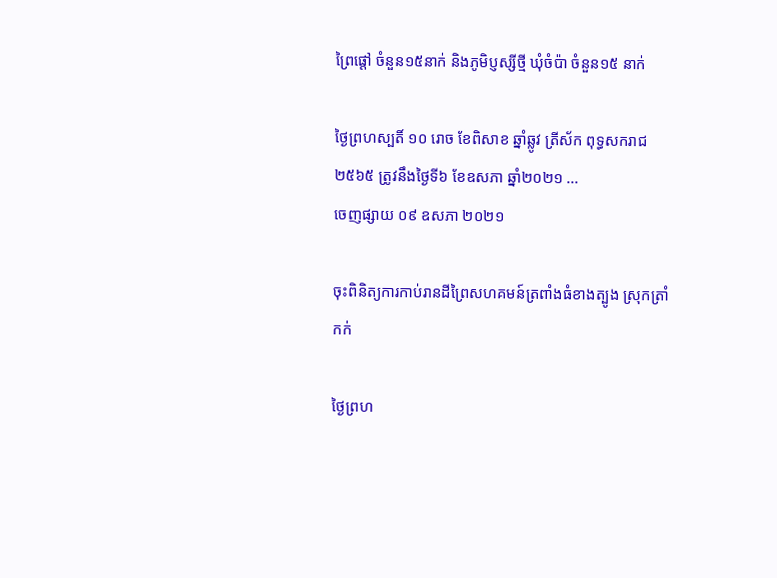ព្រៃផ្តៅ ចំនួន១៥នាក់ និងភូមិប្ញស្សីថ្មី ឃុំចំប៉ា ចំនួន១៥ នាក់

ថ្ងៃព្រហស្បតិ៍ ១០ រោច ខែពិសាខ ឆ្នាំឆ្លូវ ត្រីស័ក ពុទ្ធសករាជ ២៥៦៥ ត្រូវនឹងថ្ងៃទី៦ ខែឧសភា ឆ្នាំ២០២១ ...
ចេញផ្សាយ ០៩ ឧសភា ២០២១

ចុះពិនិត្យការកាប់រានដីព្រៃសហគមន៍ត្រពាំងធំខាងត្បូង ស្រុកត្រាំកក់

ថ្ងៃព្រហ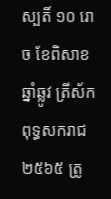ស្បតិ៍ ១០ រោច ខែពិសាខ ឆ្នាំឆ្លូវ ត្រីស័ក ពុទ្ធសករាជ ២៥៦៥ ត្រូ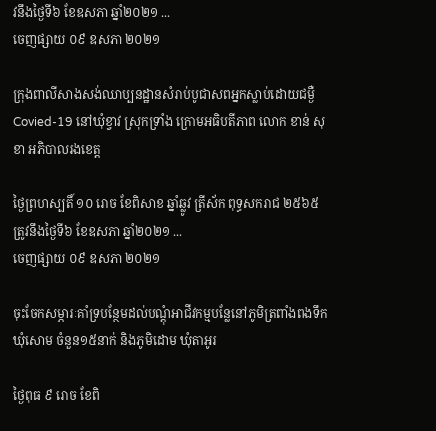វនឹងថ្ងៃទី៦ ខែឧសភា ឆ្នាំ២០២១ ...
ចេញផ្សាយ ០៩ ឧសភា ២០២១

ក្រុងពាលីសាងសង់ឈាប្បនដ្ឋានសំរាប់បូជាសពអ្នកស្លាប់ដោយជម្ងឺ Covied-19 នៅឃុំខ្វាវ ស្រុកទ្រាំង ក្រោមអធិបតីភាព លោក ខាន់ សុខា អភិបាលរងខេត្ត

ថ្ងៃព្រហស្បតិ៍ ១០ រោច ខែពិសាខ ឆ្នាំឆ្លូវ ត្រីស័ក ពុទ្ធសករាជ ២៥៦៥ ត្រូវនឹងថ្ងៃទី៦ ខែឧសភា ឆ្នាំ២០២១ ...
ចេញផ្សាយ ០៩ ឧសភា ២០២១

ចុះចែកសម្ភារៈគាំទ្របន្ថែមដល់បណ្តុំអាជីវកម្មបន្លែនៅភូមិត្រពាំងពងទឹក ឃុំសោម ចំនួន១៥នាក់ និងភូមិដោម ឃុំតាអូរ

ថ្ងៃពុធ ៩ រោច ខែពិ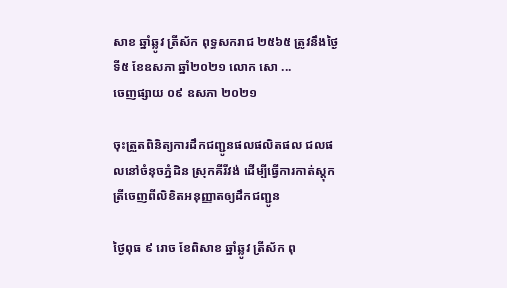សាខ ឆ្នាំឆ្លូវ ត្រីស័ក ពុទ្ធសករាជ ២៥៦៥ ត្រូវនឹងថ្ងៃទី៥ ខែឧសភា ឆ្នាំ២០២១ លោក សោ ...
ចេញផ្សាយ ០៩ ឧសភា ២០២១

ចុះត្រួតពិនិត្យការដឹកជញ្ជូនផលផលិតផល ជលផលនៅចំនុចភ្នំដិន ស្រុកគីរីវង់ ដើម្បីធ្វើការកាត់ស្តុកត្រីចេញពីលិខិតអនុញ្ញាតឲ្យដឹកជញ្ជូន

ថ្ងៃពុធ ៩ រោច ខែពិសាខ ឆ្នាំឆ្លូវ ត្រីស័ក ពុ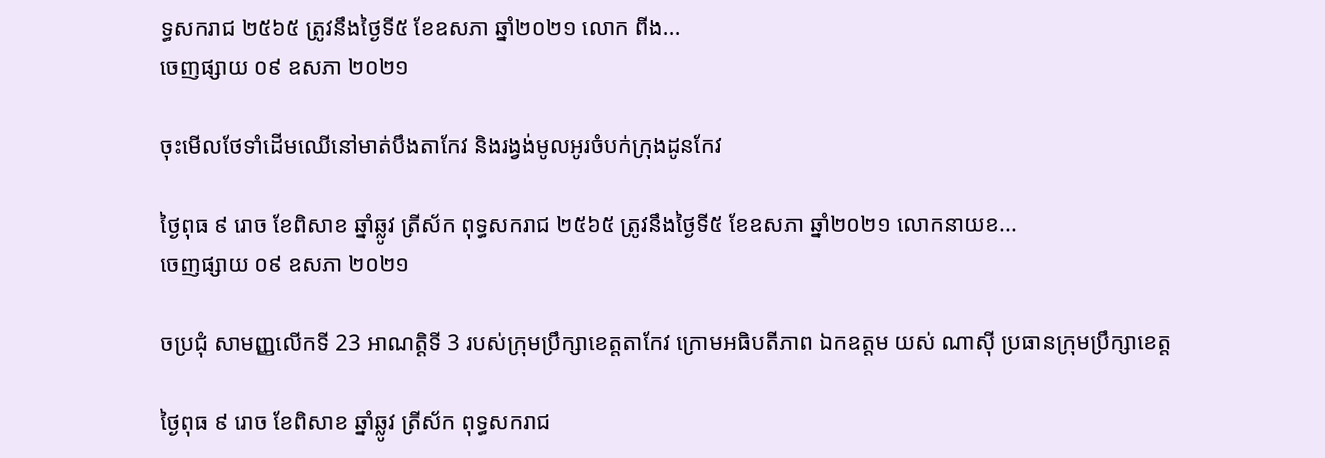ទ្ធសករាជ ២៥៦៥ ត្រូវនឹងថ្ងៃទី៥ ខែឧសភា ឆ្នាំ២០២១ លោក ពីង...
ចេញផ្សាយ ០៩ ឧសភា ២០២១

ចុះមើលថែទាំដើមឈើនៅមាត់បឹងតាកែវ និងរង្វង់មូលអូរចំបក់ក្រុងដូនកែវ

ថ្ងៃពុធ ៩ រោច ខែពិសាខ ឆ្នាំឆ្លូវ ត្រីស័ក ពុទ្ធសករាជ ២៥៦៥ ត្រូវនឹងថ្ងៃទី៥ ខែឧសភា ឆ្នាំ២០២១ លោកនាយខ...
ចេញផ្សាយ ០៩ ឧសភា ២០២១

ចប្រជុំ សាមញ្ញលើកទី 23 អាណត្តិទី 3 របស់ក្រុមប្រឹក្សាខេត្តតាកែវ ក្រោមអធិបតីភាព ឯកឧត្តម យស់ ណាស៊ី ប្រធានក្រុមប្រឹក្សាខេត្ត

ថ្ងៃពុធ ៩ រោច ខែពិសាខ ឆ្នាំឆ្លូវ ត្រីស័ក ពុទ្ធសករាជ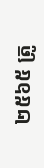២៥៦៥ ត្រូ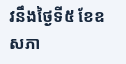វនឹងថ្ងៃទី៥ ខែឧសភា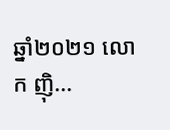ឆ្នាំ២០២១ លោក ញ៉ិ...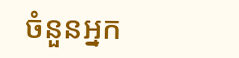ចំនួនអ្នក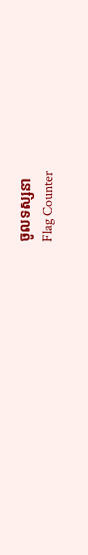ចូលទស្សនា
Flag Counter